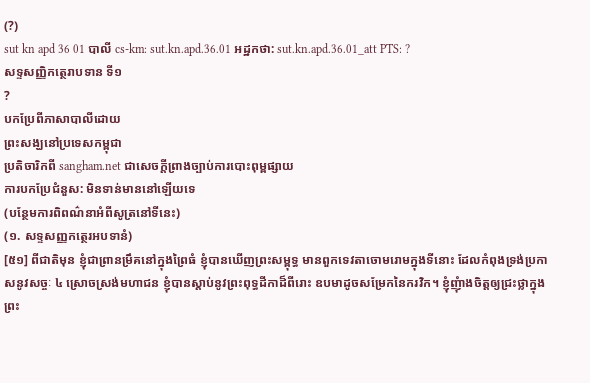(?)
sut kn apd 36 01 បាលី cs-km: sut.kn.apd.36.01 អដ្ឋកថា: sut.kn.apd.36.01_att PTS: ?
សទ្ទសញ្ញិកត្ថេរាបទាន ទី១
?
បកប្រែពីភាសាបាលីដោយ
ព្រះសង្ឃនៅប្រទេសកម្ពុជា
ប្រតិចារិកពី sangham.net ជាសេចក្តីព្រាងច្បាប់ការបោះពុម្ពផ្សាយ
ការបកប្រែជំនួស: មិនទាន់មាននៅឡើយទេ
(បន្ថែមការពិពណ៌នាអំពីសូត្រនៅទីនេះ)
(១. សទ្ទសញ្ញកត្ថេរអបទានំ)
[៥១] ពីជាតិមុន ខ្ញុំជាព្រានម្រឹគនៅក្នុងព្រៃធំ ខ្ញុំបានឃើញព្រះសម្ពុទ្ធ មានពួកទេវតាចោមរោមក្នុងទីនោះ ដែលកំពុងទ្រង់ប្រកាសនូវសច្ចៈ ៤ ស្រោចស្រង់មហាជន ខ្ញុំបានស្តាប់នូវព្រះពុទ្ធដីកាដ៏ពីរោះ ឧបមាដូចសម្រែកនៃករវិក។ ខ្ញុំញុំាងចិត្តឲ្យជ្រះថ្លាក្នុងព្រះ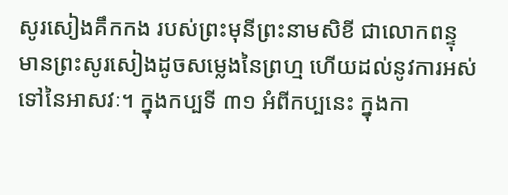សូរសៀងគឹកកង របស់ព្រះមុនីព្រះនាមសិខី ជាលោកពន្ទុ មានព្រះសូរសៀងដូចសម្លេងនៃព្រហ្ម ហើយដល់នូវការអស់ទៅនៃអាសវៈ។ ក្នុងកប្បទី ៣១ អំពីកប្បនេះ ក្នុងកា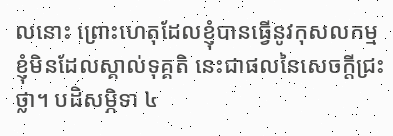លនោះ ព្រោះហេតុដែលខ្ញុំបានធ្វើនូវកុសលកម្ម ខ្ញុំមិនដែលស្គាល់ទុគ្គតិ នេះជាផលនៃសេចក្តីជ្រះថ្លា។ បដិសម្ភិទា ៤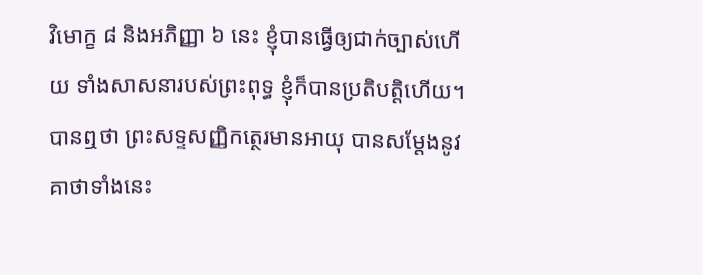វិមោក្ខ ៨ និងអភិញ្ញា ៦ នេះ ខ្ញុំបានធ្វើឲ្យជាក់ច្បាស់ហើយ ទាំងសាសនារបស់ព្រះពុទ្ធ ខ្ញុំក៏បានប្រតិបត្តិហើយ។
បានឮថា ព្រះសទ្ទសញ្ញិកត្ថេរមានអាយុ បានសម្តែងនូវគាថាទាំងនេះ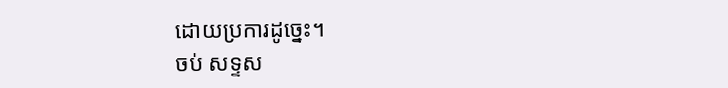ដោយប្រការដូច្នេះ។
ចប់ សទ្ទស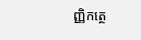ញ្ញិកត្ថេ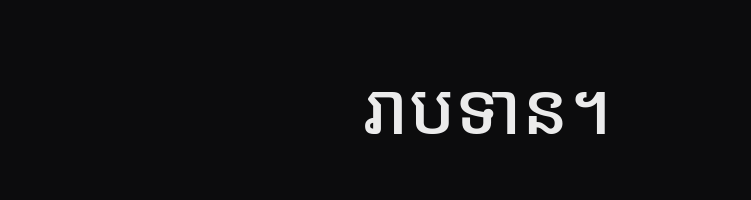រាបទាន។